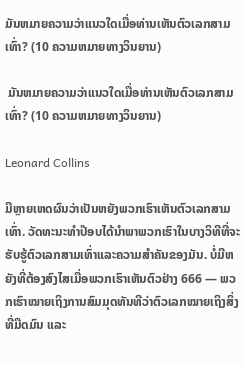ມັນຫມາຍຄວາມວ່າແນວໃດເມື່ອທ່ານເຫັນຕົວເລກສາມເທົ່າ? (10 ຄວາມຫມາຍທາງວິນຍານ)

 ມັນຫມາຍຄວາມວ່າແນວໃດເມື່ອທ່ານເຫັນຕົວເລກສາມເທົ່າ? (10 ຄວາມຫມາຍທາງວິນຍານ)

Leonard Collins

ມີຫຼາຍເຫດຜົນວ່າເປັນຫຍັງພວກເຮົາເຫັນຕົວເລກສາມເທົ່າ. ວັດທະນະທໍາປ໊ອບໄດ້ນໍາພາພວກເຮົາໃນບາງວິທີທີ່ຈະຮັບຮູ້ຕົວເລກສາມເທົ່າແລະຄວາມສໍາຄັນຂອງມັນ. ບໍ່ມີຫຍັງທີ່ຕ້ອງສົງໄສເມື່ອພວກເຮົາເຫັນຕົວຢ່າງ 666 — ພວກເຮົາໝາຍເຖິງການສົມມຸດທັນທີວ່າຕົວເລກໝາຍເຖິງສິ່ງທີ່ມືດມົນ ແລະ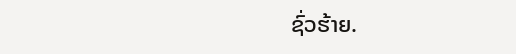ຊົ່ວຮ້າຍ.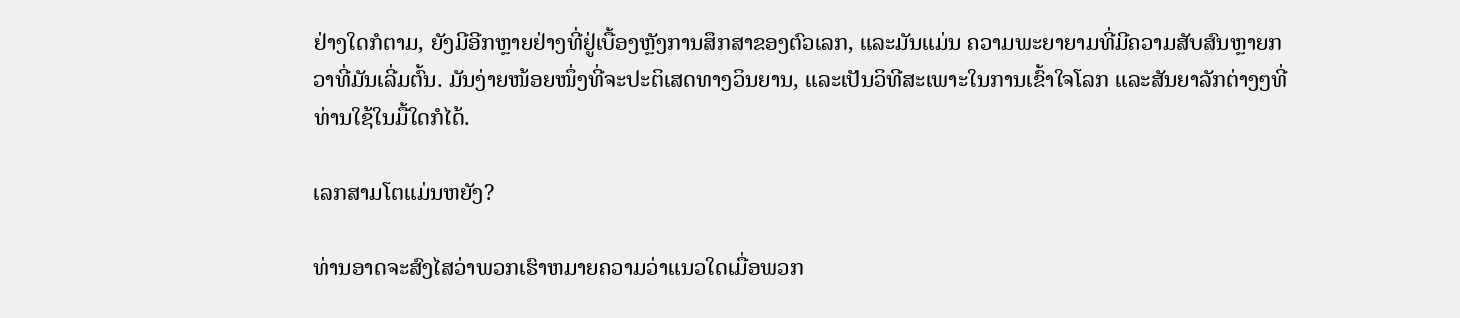ຢ່າງໃດກໍຕາມ, ຍັງມີອີກຫຼາຍຢ່າງທີ່ຢູ່ເບື້ອງຫຼັງການສຶກສາຂອງຕົວເລກ, ແລະມັນແມ່ນ ຄວາມພະຍາຍາມທີ່ມີຄວາມສັບສົນຫຼາຍກວາທີ່ມັນເລີ່ມຕົ້ນ. ມັນງ່າຍໜ້ອຍໜຶ່ງທີ່ຈະປະຕິເສດທາງວິນຍານ, ແລະເປັນວິທີສະເພາະໃນການເຂົ້າໃຈໂລກ ແລະສັນຍາລັກຕ່າງໆທີ່ທ່ານໃຊ້ໃນມື້ໃດກໍໄດ້.

ເລກສາມໂຕແມ່ນຫຍັງ?

ທ່ານອາດຈະສົງໄສວ່າພວກເຮົາຫມາຍຄວາມວ່າແນວໃດເມື່ອພວກ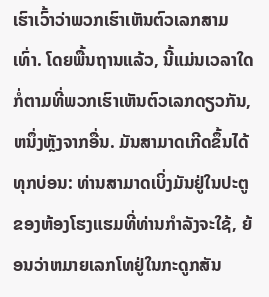ເຮົາເວົ້າວ່າພວກເຮົາເຫັນຕົວເລກສາມເທົ່າ. ໂດຍພື້ນຖານແລ້ວ, ນີ້ແມ່ນເວລາໃດກໍ່ຕາມທີ່ພວກເຮົາເຫັນຕົວເລກດຽວກັນ, ຫນຶ່ງຫຼັງຈາກອື່ນ. ມັນສາມາດເກີດຂຶ້ນໄດ້ທຸກບ່ອນ: ທ່ານສາມາດເບິ່ງມັນຢູ່ໃນປະຕູຂອງຫ້ອງໂຮງແຮມທີ່ທ່ານກໍາລັງຈະໃຊ້, ຍ້ອນວ່າຫມາຍເລກໂທຢູ່ໃນກະດູກສັນ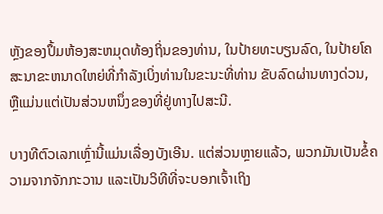ຫຼັງຂອງປຶ້ມຫ້ອງສະຫມຸດທ້ອງຖິ່ນຂອງທ່ານ, ໃນປ້າຍທະບຽນລົດ, ໃນປ້າຍໂຄສະນາຂະຫນາດໃຫຍ່ທີ່ກໍາລັງເບິ່ງທ່ານໃນຂະນະທີ່ທ່ານ ຂັບລົດຜ່ານທາງດ່ວນ, ຫຼືແມ່ນແຕ່ເປັນສ່ວນຫນຶ່ງຂອງທີ່ຢູ່ທາງໄປສະນີ.

ບາງທີຕົວເລກເຫຼົ່ານີ້ແມ່ນເລື່ອງບັງເອີນ. ແຕ່ສ່ວນຫຼາຍແລ້ວ, ພວກມັນເປັນຂໍ້ຄວາມຈາກຈັກກະວານ ແລະເປັນວິທີທີ່ຈະບອກເຈົ້າເຖິງ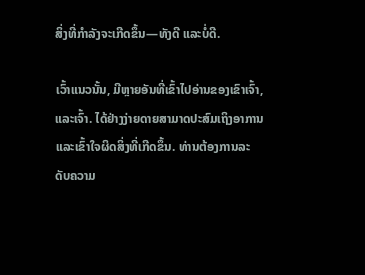ສິ່ງທີ່ກຳລັງຈະເກີດຂຶ້ນ—ທັງດີ ແລະບໍ່ດີ.

ເວົ້າແນວນັ້ນ, ມີຫຼາຍອັນທີ່ເຂົ້າໄປອ່ານຂອງເຂົາເຈົ້າ, ແລະເຈົ້າ. ໄດ້ຢ່າງງ່າຍດາຍສາມາດປະສົມເຖິງອາການແລະເຂົ້າໃຈຜິດສິ່ງທີ່ເກີດຂຶ້ນ. ທ່ານຕ້ອງການລະດັບຄວາມ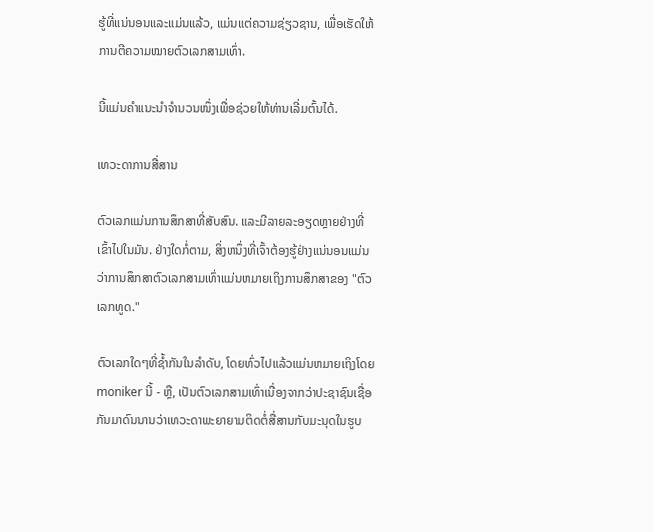ຮູ້ທີ່ແນ່ນອນແລະແມ່ນແລ້ວ, ແມ່ນແຕ່ຄວາມຊ່ຽວຊານ, ເພື່ອເຮັດໃຫ້ການຕີຄວາມໝາຍຕົວເລກສາມເທົ່າ.

ນີ້ແມ່ນຄຳແນະນຳຈຳນວນໜຶ່ງເພື່ອຊ່ວຍໃຫ້ທ່ານເລີ່ມຕົ້ນໄດ້.

ເທວະດາການສື່ສານ

ຕົວເລກແມ່ນການສຶກສາທີ່ສັບສົນ. ແລະມີລາຍລະອຽດຫຼາຍຢ່າງທີ່ເຂົ້າໄປໃນມັນ. ຢ່າງໃດກໍ່ຕາມ, ສິ່ງຫນຶ່ງທີ່ເຈົ້າຕ້ອງຮູ້ຢ່າງແນ່ນອນແມ່ນວ່າການສຶກສາຕົວເລກສາມເທົ່າແມ່ນຫມາຍເຖິງການສຶກສາຂອງ "ຕົວເລກທູດ."

ຕົວເລກໃດໆທີ່ຊ້ຳກັນໃນລໍາດັບ, ໂດຍທົ່ວໄປແລ້ວແມ່ນຫມາຍເຖິງໂດຍ moniker ນີ້ - ຫຼື, ເປັນຕົວເລກສາມເທົ່າເນື່ອງຈາກວ່າປະຊາຊົນເຊື່ອກັນມາດົນນານວ່າເທວະດາພະຍາຍາມຕິດຕໍ່ສື່ສານກັບມະນຸດໃນຮູບ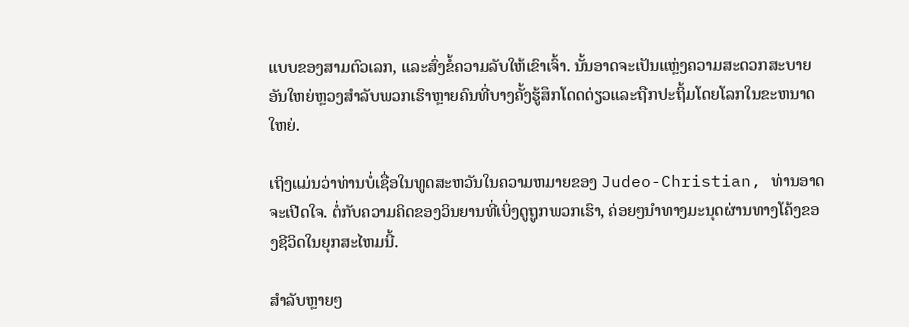ແບບຂອງສາມຕົວເລກ, ແລະສົ່ງຂໍ້ຄວາມລັບໃຫ້ເຂົາເຈົ້າ. ນັ້ນອາດຈະເປັນແຫຼ່ງຄວາມສະດວກສະບາຍອັນໃຫຍ່ຫຼວງສໍາລັບພວກເຮົາຫຼາຍຄົນທີ່ບາງຄັ້ງຮູ້ສຶກໂດດດ່ຽວແລະຖືກປະຖິ້ມໂດຍໂລກໃນຂະຫນາດໃຫຍ່.

ເຖິງແມ່ນວ່າທ່ານບໍ່ເຊື່ອໃນທູດສະຫວັນໃນຄວາມຫມາຍຂອງ Judeo-Christian, ທ່ານອາດຈະເປີດໃຈ. ຕໍ່ກັບຄວາມຄິດຂອງວິນຍານທີ່ເບິ່ງດູຖູກພວກເຮົາ, ຄ່ອຍໆນໍາທາງມະນຸດຜ່ານທາງໂຄ້ງຂອງຊີວິດໃນຍຸກສະໄຫມນີ້.

ສຳລັບຫຼາຍໆ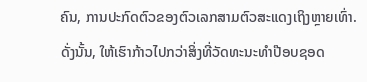ຄົນ, ການປະກົດຕົວຂອງຕົວເລກສາມຕົວສະແດງເຖິງຫຼາຍເທົ່າ. ດັ່ງນັ້ນ, ໃຫ້ເຮົາກ້າວໄປກວ່າສິ່ງທີ່ວັດທະນະທໍາປ໊ອບຊອດ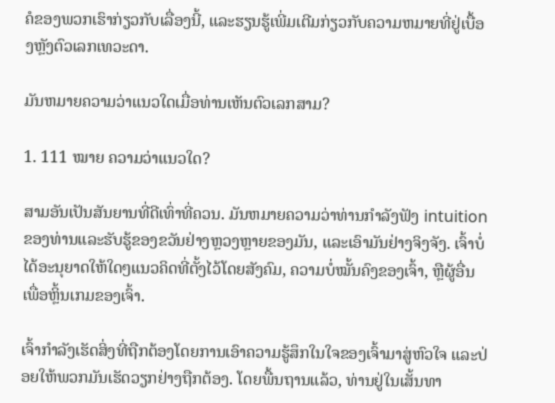ຄໍຂອງພວກເຮົາກ່ຽວກັບເລື່ອງນີ້, ແລະຮຽນຮູ້ເພີ່ມເຕີມກ່ຽວກັບຄວາມຫມາຍທີ່ຢູ່ເບື້ອງຫຼັງຕົວເລກເທວະດາ.

ມັນຫມາຍຄວາມວ່າແນວໃດເມື່ອທ່ານເຫັນຕົວເລກສາມ?

1. 111 ໝາຍ ຄວາມວ່າແນວໃດ?

ສາມອັນເປັນສັນຍານທີ່ດີເທົ່າທີ່ຄວນ. ມັນຫມາຍຄວາມວ່າທ່ານກໍາລັງຟັງ intuition ຂອງທ່ານແລະຮັບຮູ້ຂອງຂວັນຢ່າງຫຼວງຫຼາຍຂອງມັນ, ແລະເອົາມັນຢ່າງຈິງຈັງ. ເຈົ້າບໍ່ໄດ້ອະນຸຍາດໃຫ້ໃດໆແນວຄິດທີ່ຕັ້ງໄວ້ໂດຍສັງຄົມ, ຄວາມບໍ່ໝັ້ນຄົງຂອງເຈົ້າ, ຫຼືຜູ້ອື່ນເພື່ອຫຼິ້ນເກມຂອງເຈົ້າ.

ເຈົ້າກຳລັງເຮັດສິ່ງທີ່ຖືກຕ້ອງໂດຍການເອົາຄວາມຮູ້ສຶກໃນໃຈຂອງເຈົ້າມາສູ່ຫົວໃຈ ແລະປ່ອຍໃຫ້ພວກມັນເຮັດວຽກຢ່າງຖືກຕ້ອງ. ໂດຍພື້ນຖານແລ້ວ, ທ່ານຢູ່ໃນເສັ້ນທາ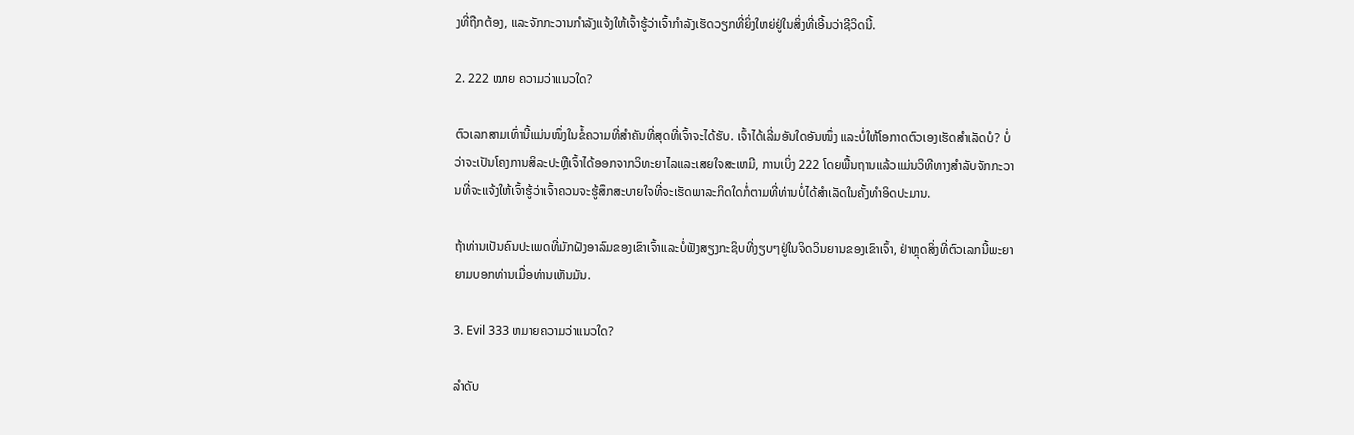ງທີ່ຖືກຕ້ອງ, ແລະຈັກກະວານກໍາລັງແຈ້ງໃຫ້ເຈົ້າຮູ້ວ່າເຈົ້າກໍາລັງເຮັດວຽກທີ່ຍິ່ງໃຫຍ່ຢູ່ໃນສິ່ງທີ່ເອີ້ນວ່າຊີວິດນີ້.

2. 222 ໝາຍ ຄວາມວ່າແນວໃດ?

ຕົວເລກສາມເທົ່ານີ້ແມ່ນໜຶ່ງໃນຂໍ້ຄວາມທີ່ສຳຄັນທີ່ສຸດທີ່ເຈົ້າຈະໄດ້ຮັບ. ເຈົ້າໄດ້ເລີ່ມອັນໃດອັນໜຶ່ງ ແລະບໍ່ໃຫ້ໂອກາດຕົວເອງເຮັດສຳເລັດບໍ? ບໍ່ວ່າຈະເປັນໂຄງການສິລະປະຫຼືເຈົ້າໄດ້ອອກຈາກວິທະຍາໄລແລະເສຍໃຈສະເຫມີ, ການເບິ່ງ 222 ໂດຍພື້ນຖານແລ້ວແມ່ນວິທີທາງສໍາລັບຈັກກະວານທີ່ຈະແຈ້ງໃຫ້ເຈົ້າຮູ້ວ່າເຈົ້າຄວນຈະຮູ້ສຶກສະບາຍໃຈທີ່ຈະເຮັດພາລະກິດໃດກໍ່ຕາມທີ່ທ່ານບໍ່ໄດ້ສໍາເລັດໃນຄັ້ງທໍາອິດປະມານ.

ຖ້າທ່ານເປັນຄົນປະເພດທີ່ມັກຝັງອາລົມຂອງເຂົາເຈົ້າແລະບໍ່ຟັງສຽງກະຊິບທີ່ງຽບໆຢູ່ໃນຈິດວິນຍານຂອງເຂົາເຈົ້າ, ຢ່າຫຼຸດສິ່ງທີ່ຕົວເລກນີ້ພະຍາຍາມບອກທ່ານເມື່ອທ່ານເຫັນມັນ.

3. Evil 333 ຫມາຍຄວາມວ່າແນວໃດ?

ລໍາດັບ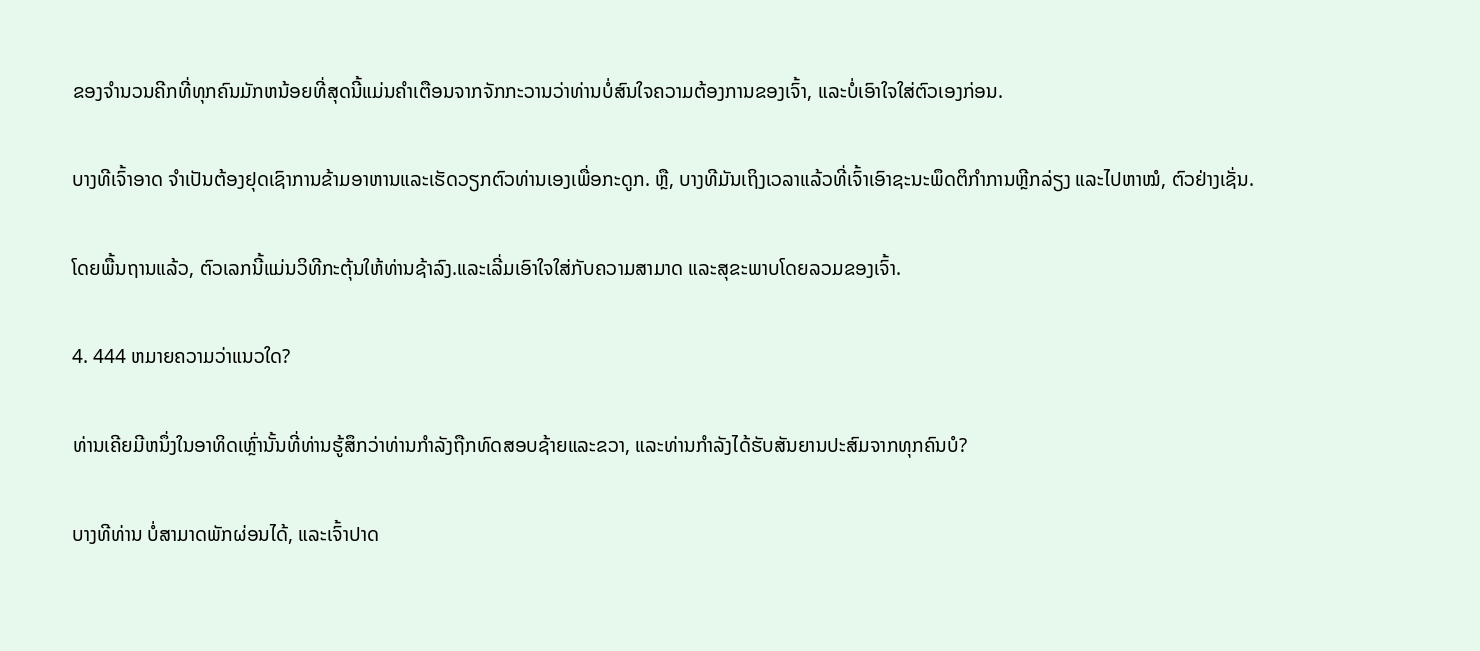ຂອງຈໍານວນຄີກທີ່ທຸກຄົນມັກຫນ້ອຍທີ່ສຸດນີ້ແມ່ນຄໍາເຕືອນຈາກຈັກກະວານວ່າທ່ານບໍ່ສົນໃຈຄວາມຕ້ອງການຂອງເຈົ້າ, ແລະບໍ່ເອົາໃຈໃສ່ຕົວເອງກ່ອນ.

ບາງທີເຈົ້າອາດ ຈໍາເປັນຕ້ອງຢຸດເຊົາການຂ້າມອາຫານແລະເຮັດວຽກຕົວທ່ານເອງເພື່ອກະດູກ. ຫຼື, ບາງທີມັນເຖິງເວລາແລ້ວທີ່ເຈົ້າເອົາຊະນະພຶດຕິກຳການຫຼີກລ່ຽງ ແລະໄປຫາໝໍ, ຕົວຢ່າງເຊັ່ນ.

ໂດຍພື້ນຖານແລ້ວ, ຕົວເລກນີ້ແມ່ນວິທີກະຕຸ້ນໃຫ້ທ່ານຊ້າລົງ.ແລະເລີ່ມເອົາໃຈໃສ່ກັບຄວາມສາມາດ ແລະສຸຂະພາບໂດຍລວມຂອງເຈົ້າ.

4. 444 ຫມາຍຄວາມວ່າແນວໃດ?

ທ່ານເຄີຍມີຫນຶ່ງໃນອາທິດເຫຼົ່ານັ້ນທີ່ທ່ານຮູ້ສຶກວ່າທ່ານກໍາລັງຖືກທົດສອບຊ້າຍແລະຂວາ, ແລະທ່ານກໍາລັງໄດ້ຮັບສັນຍານປະສົມຈາກທຸກຄົນບໍ?

ບາງທີທ່ານ ບໍ່ສາມາດພັກຜ່ອນໄດ້, ແລະເຈົ້າປາດ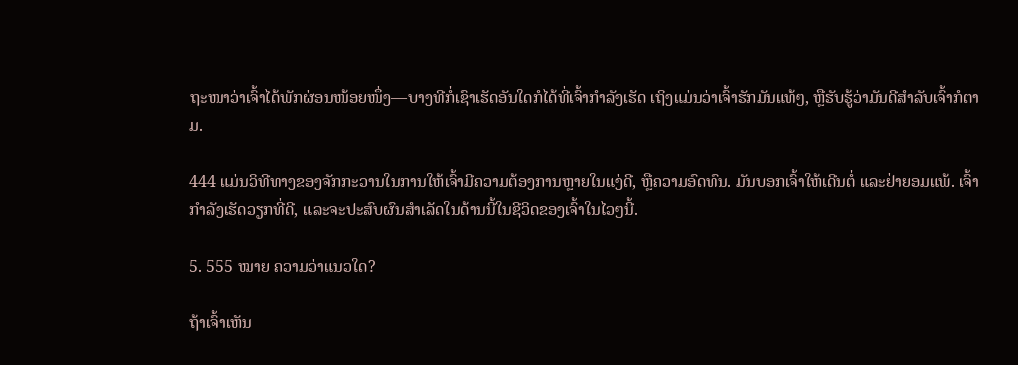ຖະໜາວ່າເຈົ້າໄດ້ພັກຜ່ອນໜ້ອຍໜຶ່ງ—ບາງທີກໍ່ເຊົາເຮັດອັນໃດກໍໄດ້ທີ່ເຈົ້າກຳລັງເຮັດ ເຖິງແມ່ນວ່າເຈົ້າຮັກມັນແທ້ໆ, ຫຼືຮັບຮູ້ວ່າມັນດີສຳລັບເຈົ້າກໍຕາມ.

444 ແມ່ນວິທີທາງຂອງຈັກກະວານໃນການໃຫ້ເຈົ້າມີຄວາມຕ້ອງການຫຼາຍໃນແງ່ດີ, ຫຼືຄວາມອົດທົນ. ມັນບອກເຈົ້າໃຫ້ເດີນຕໍ່ ແລະຢ່າຍອມແພ້. ເຈົ້າກໍາລັງເຮັດວຽກທີ່ດີ, ແລະຈະປະສົບຜົນສໍາເລັດໃນດ້ານນີ້ໃນຊີວິດຂອງເຈົ້າໃນໄວໆນີ້.

5. 555 ໝາຍ ຄວາມວ່າແນວໃດ?

ຖ້າເຈົ້າເຫັນ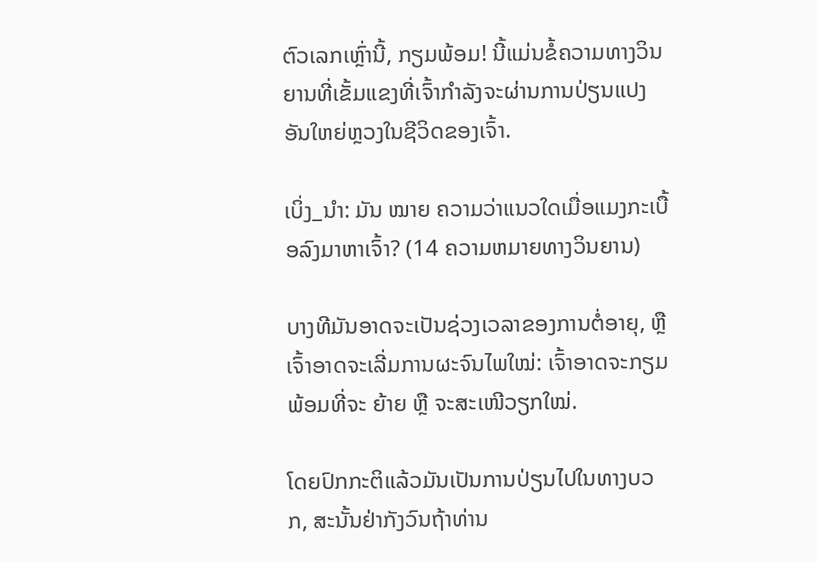ຕົວເລກເຫຼົ່ານີ້, ກຽມພ້ອມ! ນີ້ແມ່ນຂໍ້ຄວາມທາງວິນຍານທີ່ເຂັ້ມແຂງທີ່ເຈົ້າກໍາລັງຈະຜ່ານການປ່ຽນແປງອັນໃຫຍ່ຫຼວງໃນຊີວິດຂອງເຈົ້າ.

ເບິ່ງ_ນຳ: ມັນ ໝາຍ ຄວາມວ່າແນວໃດເມື່ອແມງກະເບື້ອລົງມາຫາເຈົ້າ? (14 ຄວາມຫມາຍທາງວິນຍານ)

ບາງທີມັນອາດຈະເປັນຊ່ວງເວລາຂອງການຕໍ່ອາຍຸ, ຫຼືເຈົ້າອາດຈະເລີ່ມການຜະຈົນໄພໃໝ່: ເຈົ້າອາດຈະກຽມພ້ອມທີ່ຈະ ຍ້າຍ ຫຼື ຈະສະເໜີວຽກໃໝ່.

ໂດຍປົກກະຕິແລ້ວມັນເປັນການປ່ຽນໄປໃນທາງບວກ, ສະນັ້ນຢ່າກັງວົນຖ້າທ່ານ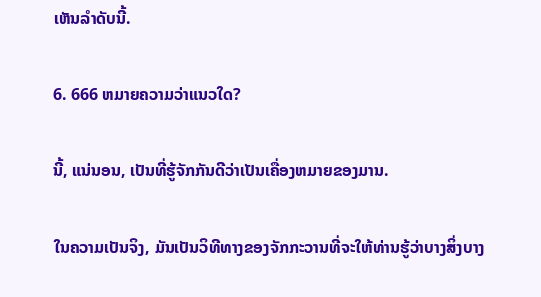ເຫັນລໍາດັບນີ້.

6. 666 ຫມາຍຄວາມວ່າແນວໃດ?

ນີ້, ແນ່ນອນ, ເປັນທີ່ຮູ້ຈັກກັນດີວ່າເປັນເຄື່ອງຫມາຍຂອງມານ.

ໃນຄວາມເປັນຈິງ, ມັນເປັນວິທີທາງຂອງຈັກກະວານທີ່ຈະໃຫ້ທ່ານຮູ້ວ່າບາງສິ່ງບາງ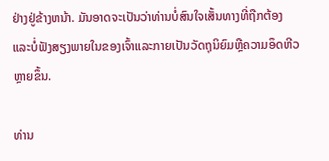ຢ່າງຢູ່ຂ້າງຫນ້າ. ມັນອາດຈະເປັນວ່າທ່ານບໍ່ສົນໃຈເສັ້ນທາງທີ່ຖືກຕ້ອງແລະບໍ່ຟັງສຽງພາຍໃນຂອງເຈົ້າແລະກາຍເປັນວັດຖຸນິຍົມຫຼືຄວາມອຶດຫີວຫຼາຍຂຶ້ນ.

ທ່ານ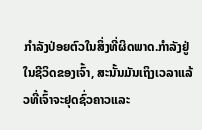ກໍາລັງປ່ອຍຕົວໃນສິ່ງທີ່ຜິດພາດ.ກໍາລັງຢູ່ໃນຊີວິດຂອງເຈົ້າ, ສະນັ້ນມັນເຖິງເວລາແລ້ວທີ່ເຈົ້າຈະຢຸດຊົ່ວຄາວແລະ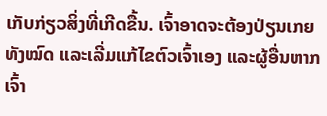ເກັບກ່ຽວສິ່ງທີ່ເກີດຂື້ນ. ເຈົ້າອາດຈະຕ້ອງປ່ຽນເກຍທັງໝົດ ແລະເລີ່ມແກ້ໄຂຕົວເຈົ້າເອງ ແລະຜູ້ອື່ນຫາກເຈົ້າ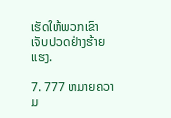ເຮັດໃຫ້ພວກເຂົາເຈັບປວດຢ່າງຮ້າຍແຮງ.

7. 777 ຫມາຍຄວາມ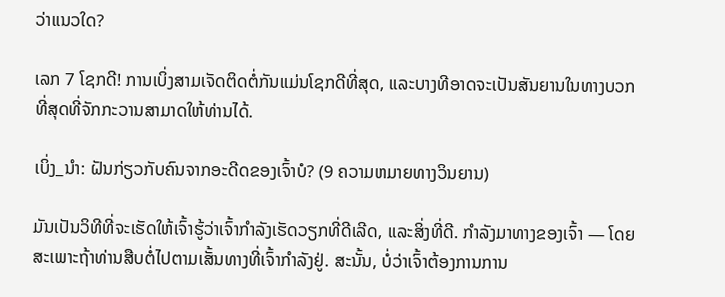ວ່າແນວໃດ?

ເລກ 7 ໂຊກດີ! ການເບິ່ງສາມເຈັດຕິດຕໍ່ກັນແມ່ນໂຊກດີທີ່ສຸດ, ແລະບາງທີອາດຈະເປັນສັນຍານໃນທາງບວກທີ່ສຸດທີ່ຈັກກະວານສາມາດໃຫ້ທ່ານໄດ້.

ເບິ່ງ_ນຳ: ຝັນກ່ຽວກັບຄົນຈາກອະດີດຂອງເຈົ້າບໍ? (9 ຄວາມຫມາຍທາງວິນຍານ)

ມັນເປັນວິທີທີ່ຈະເຮັດໃຫ້ເຈົ້າຮູ້ວ່າເຈົ້າກໍາລັງເຮັດວຽກທີ່ດີເລີດ, ແລະສິ່ງທີ່ດີ. ກໍາລັງມາທາງຂອງເຈົ້າ — ໂດຍສະເພາະຖ້າທ່ານສືບຕໍ່ໄປຕາມເສັ້ນທາງທີ່ເຈົ້າກໍາລັງຢູ່. ສະນັ້ນ, ບໍ່ວ່າເຈົ້າຕ້ອງການການ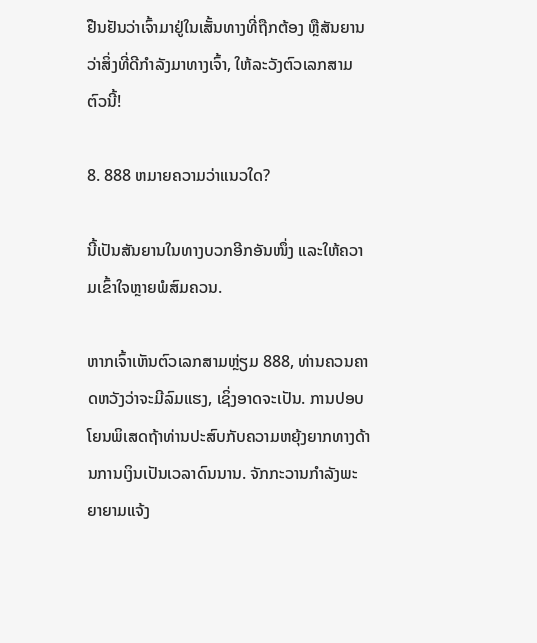ຢືນຢັນວ່າເຈົ້າມາຢູ່ໃນເສັ້ນທາງທີ່ຖືກຕ້ອງ ຫຼືສັນຍານວ່າສິ່ງທີ່ດີກຳລັງມາທາງເຈົ້າ, ໃຫ້ລະວັງຕົວເລກສາມຕົວນີ້!

8. 888 ຫມາຍຄວາມວ່າແນວໃດ?

ນີ້ເປັນສັນຍານໃນທາງບວກອີກອັນໜຶ່ງ ແລະໃຫ້ຄວາມເຂົ້າໃຈຫຼາຍພໍສົມຄວນ.

ຫາກເຈົ້າເຫັນຕົວເລກສາມຫຼ່ຽມ 888, ທ່ານຄວນຄາດຫວັງວ່າຈະມີລົມແຮງ, ເຊິ່ງອາດຈະເປັນ. ການປອບໂຍນພິເສດຖ້າທ່ານປະສົບກັບຄວາມຫຍຸ້ງຍາກທາງດ້ານການເງິນເປັນເວລາດົນນານ. ຈັກກະວານກຳລັງພະຍາຍາມແຈ້ງ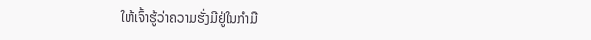ໃຫ້ເຈົ້າຮູ້ວ່າຄວາມຮັ່ງມີຢູ່ໃນກຳມື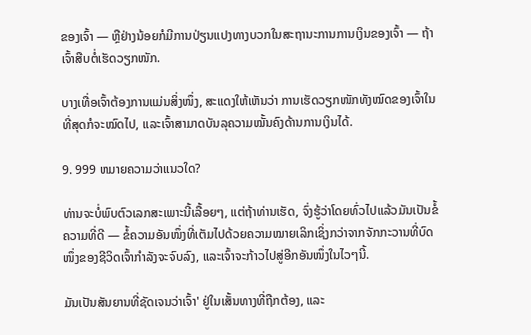ຂອງເຈົ້າ — ຫຼືຢ່າງນ້ອຍກໍມີການປ່ຽນແປງທາງບວກໃນສະຖານະການການເງິນຂອງເຈົ້າ — ຖ້າເຈົ້າສືບຕໍ່ເຮັດວຽກໜັກ.

ບາງເທື່ອເຈົ້າຕ້ອງການແມ່ນສິ່ງໜຶ່ງ, ສະແດງໃຫ້ເຫັນວ່າ ການເຮັດວຽກໜັກທັງໝົດຂອງເຈົ້າໃນທີ່ສຸດກໍຈະໝົດໄປ, ແລະເຈົ້າສາມາດບັນລຸຄວາມໝັ້ນຄົງດ້ານການເງິນໄດ້.

9. 999 ຫມາຍຄວາມວ່າແນວໃດ?

ທ່ານຈະບໍ່ພົບຕົວເລກສະເພາະນີ້ເລື້ອຍໆ, ແຕ່ຖ້າທ່ານເຮັດ, ຈົ່ງຮູ້ວ່າໂດຍທົ່ວໄປແລ້ວມັນເປັນຂໍ້ຄວາມທີ່ດີ — ຂໍ້ຄວາມອັນໜຶ່ງທີ່ເຕັມໄປດ້ວຍຄວາມໝາຍເລິກເຊິ່ງກວ່າຈາກຈັກກະວານທີ່ບົດໜຶ່ງຂອງຊີວິດເຈົ້າກຳລັງຈະຈົບລົງ, ແລະເຈົ້າຈະກ້າວໄປສູ່ອີກອັນໜຶ່ງໃນໄວໆນີ້.

ມັນເປັນສັນຍານທີ່ຊັດເຈນວ່າເຈົ້າ' ຢູ່ໃນເສັ້ນທາງທີ່ຖືກຕ້ອງ, ແລະ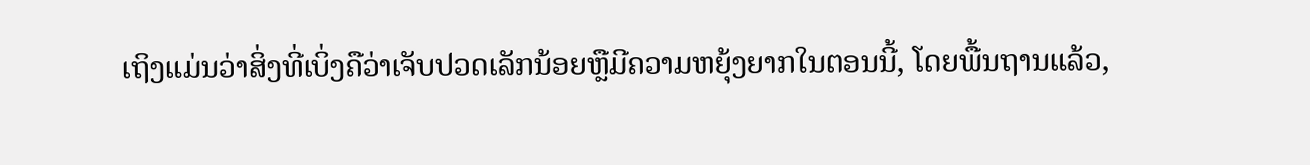ເຖິງແມ່ນວ່າສິ່ງທີ່ເບິ່ງຄືວ່າເຈັບປວດເລັກນ້ອຍຫຼືມີຄວາມຫຍຸ້ງຍາກໃນຕອນນີ້, ໂດຍພື້ນຖານແລ້ວ,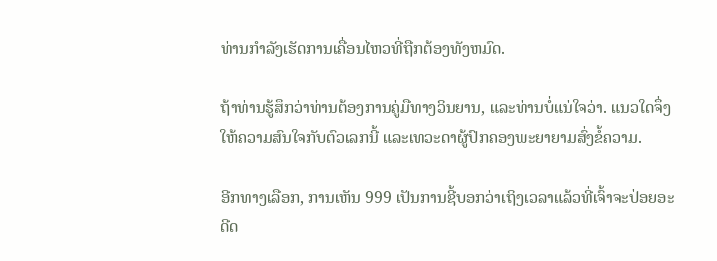ທ່ານກໍາລັງເຮັດການເຄື່ອນໄຫວທີ່ຖືກຕ້ອງທັງຫມົດ.

ຖ້າທ່ານຮູ້ສຶກວ່າທ່ານຕ້ອງການຄູ່ມືທາງວິນຍານ, ແລະທ່ານບໍ່ແນ່ໃຈວ່າ. ແນວໃດຈຶ່ງໃຫ້ຄວາມສົນໃຈກັບຕົວເລກນີ້ ແລະເທວະດາຜູ້ປົກຄອງພະຍາຍາມສົ່ງຂໍ້ຄວາມ.

ອີກທາງເລືອກ, ການເຫັນ 999 ເປັນການຊີ້ບອກວ່າເຖິງເວລາແລ້ວທີ່ເຈົ້າຈະປ່ອຍອະດີດ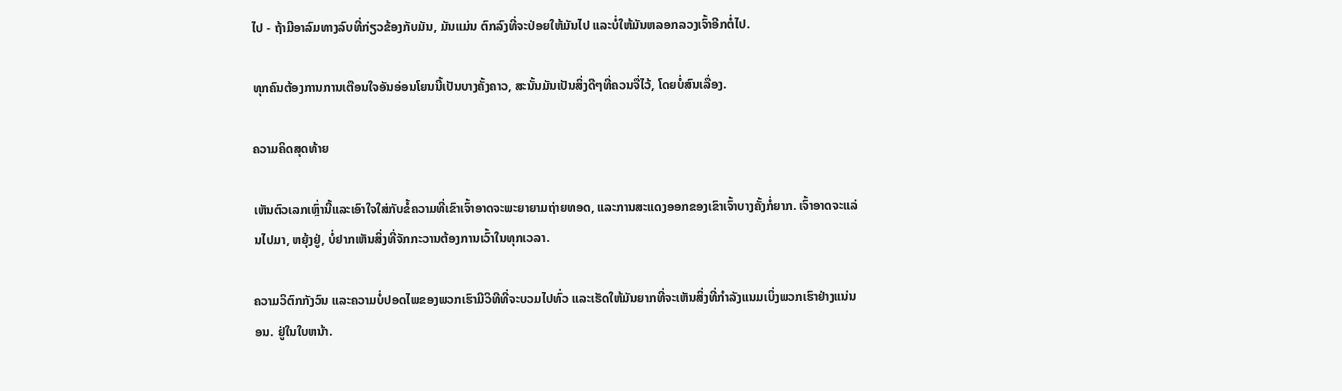ໄປ - ຖ້າມີອາລົມທາງລົບທີ່ກ່ຽວຂ້ອງກັບມັນ, ມັນແມ່ນ ຕົກລົງທີ່ຈະປ່ອຍໃຫ້ມັນໄປ ແລະບໍ່ໃຫ້ມັນຫລອກລວງເຈົ້າອີກຕໍ່ໄປ.

ທຸກຄົນຕ້ອງການການເຕືອນໃຈອັນອ່ອນໂຍນນີ້ເປັນບາງຄັ້ງຄາວ, ສະນັ້ນມັນເປັນສິ່ງດີໆທີ່ຄວນຈື່ໄວ້, ໂດຍບໍ່ສົນເລື່ອງ.

ຄວາມຄິດສຸດທ້າຍ

ເຫັນຕົວເລກເຫຼົ່ານີ້ແລະເອົາໃຈໃສ່ກັບຂໍ້ຄວາມທີ່ເຂົາເຈົ້າອາດຈະພະຍາຍາມຖ່າຍທອດ, ແລະການສະແດງອອກຂອງເຂົາເຈົ້າບາງຄັ້ງກໍ່ຍາກ. ເຈົ້າອາດຈະແລ່ນໄປມາ, ຫຍຸ້ງຢູ່, ບໍ່ຢາກເຫັນສິ່ງທີ່ຈັກກະວານຕ້ອງການເວົ້າໃນທຸກເວລາ.

ຄວາມວິຕົກກັງວົນ ແລະຄວາມບໍ່ປອດໄພຂອງພວກເຮົາມີວິທີທີ່ຈະບວມໄປທົ່ວ ແລະເຮັດໃຫ້ມັນຍາກທີ່ຈະເຫັນສິ່ງທີ່ກຳລັງແນມເບິ່ງພວກເຮົາຢ່າງແນ່ນອນ. ຢູ່ໃນໃບຫນ້າ.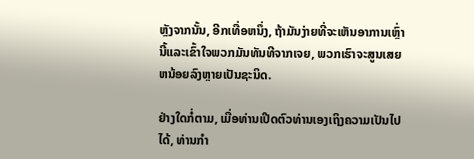ຫຼັງຈາກນັ້ນ, ອີກເທື່ອຫນຶ່ງ, ຖ້າມັນງ່າຍທີ່ຈະເຫັນອາການເຫຼົ່ານີ້ແລະເຂົ້າໃຈພວກມັນທັນທີຈາກເຈຍ, ພວກເຮົາຈະສູນເສຍຫນ້ອຍລົງຫຼາຍເປັນຊະນິດ.

ຢ່າງໃດກໍ່ຕາມ, ເມື່ອທ່ານເປີດຕົວທ່ານເອງເຖິງຄວາມເປັນໄປໄດ້, ທ່ານກໍາ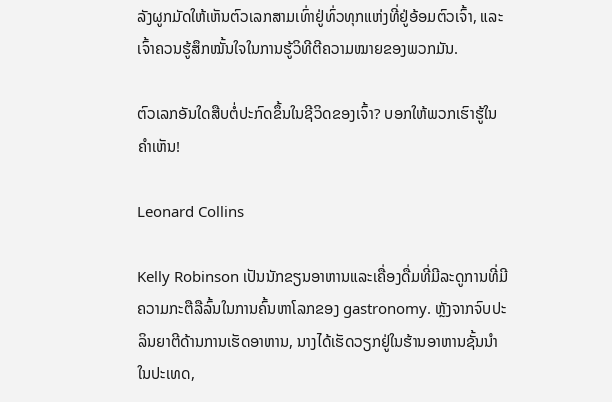ລັງຜູກມັດໃຫ້ເຫັນຕົວເລກສາມເທົ່າຢູ່ທົ່ວທຸກແຫ່ງທີ່ຢູ່ອ້ອມຕົວເຈົ້າ, ແລະເຈົ້າຄວນຮູ້ສຶກໝັ້ນໃຈໃນການຮູ້ວິທີຕີຄວາມໝາຍຂອງພວກມັນ.

ຕົວເລກອັນໃດສືບຕໍ່ປະກົດຂຶ້ນໃນຊີວິດຂອງເຈົ້າ? ບອກໃຫ້ພວກເຮົາຮູ້ໃນຄໍາເຫັນ!

Leonard Collins

Kelly Robinson ເປັນນັກຂຽນອາຫານແລະເຄື່ອງດື່ມທີ່ມີລະດູການທີ່ມີຄວາມກະຕືລືລົ້ນໃນການຄົ້ນຫາໂລກຂອງ gastronomy. ຫຼັງຈາກຈົບປະລິນຍາຕີດ້ານການເຮັດອາຫານ, ນາງໄດ້ເຮັດວຽກຢູ່ໃນຮ້ານອາຫານຊັ້ນນໍາໃນປະເທດ,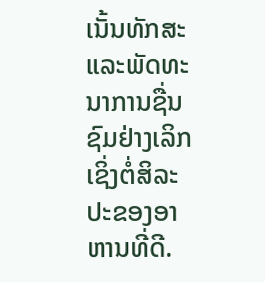ເນັ້ນທັກສະແລະພັດທະນາການຊື່ນຊົມຢ່າງເລິກເຊິ່ງຕໍ່ສິລະປະຂອງອາຫານທີ່ດີ.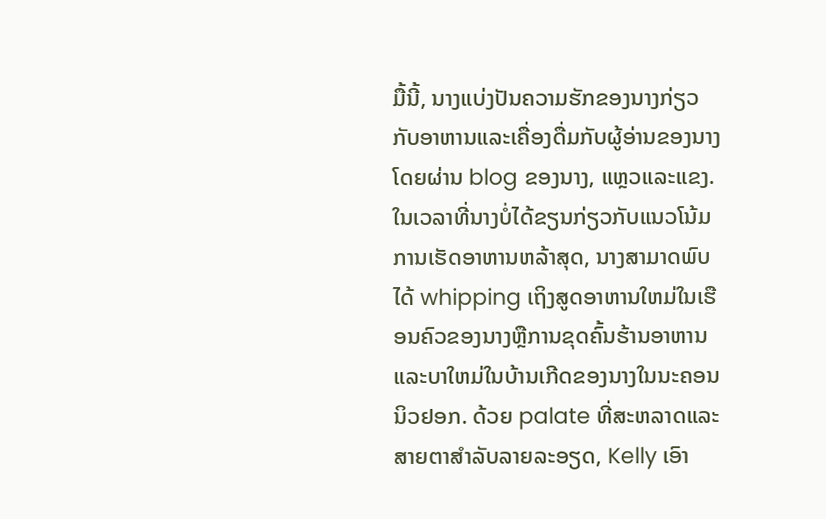ມື້ນີ້, ນາງແບ່ງປັນຄວາມຮັກຂອງນາງກ່ຽວກັບອາຫານແລະເຄື່ອງດື່ມກັບຜູ້ອ່ານຂອງນາງໂດຍຜ່ານ blog ຂອງນາງ, ແຫຼວແລະແຂງ. ໃນເວລາທີ່ນາງບໍ່ໄດ້ຂຽນກ່ຽວກັບແນວໂນ້ມການເຮັດອາຫານຫລ້າສຸດ, ນາງສາມາດພົບໄດ້ whipping ເຖິງສູດອາຫານໃຫມ່ໃນເຮືອນຄົວຂອງນາງຫຼືການຂຸດຄົ້ນຮ້ານອາຫານແລະບາໃຫມ່ໃນບ້ານເກີດຂອງນາງໃນນະຄອນນິວຢອກ. ດ້ວຍ palate ທີ່ສະຫລາດແລະສາຍຕາສໍາລັບລາຍລະອຽດ, Kelly ເອົາ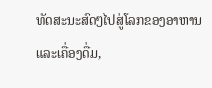ທັດສະນະສົດໆໄປສູ່ໂລກຂອງອາຫານແລະເຄື່ອງດື່ມ,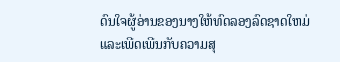ດົນໃຈຜູ້ອ່ານຂອງນາງໃຫ້ທົດລອງລົດຊາດໃຫມ່ແລະເພີດເພີນກັບຄວາມສຸ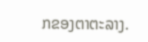ກຂອງຕາຕະລາງ.